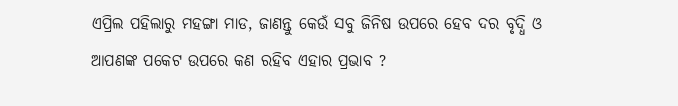ଏପ୍ରିଲ ପହିଲାରୁ ମହଙ୍ଗା ମାଡ, ଜାଣନ୍ତୁ କେଉଁ ସବୁ ଜିନିଷ ଉପରେ ହେବ ଦର ବୃଦ୍ଧି ଓ ଆପଣଙ୍କ ପକେଟ ଉପରେ କଣ ରହିବ ଏହାର ପ୍ରଭାବ ?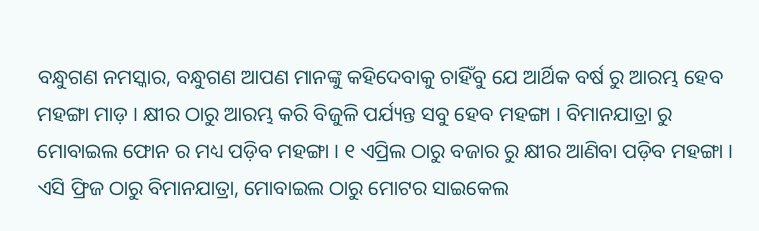ବନ୍ଧୁଗଣ ନମସ୍କାର, ବନ୍ଧୁଗଣ ଆପଣ ମାନଙ୍କୁ କହିଦେବାକୁ ଚାହିଁବୁ ଯେ ଆର୍ଥିକ ବର୍ଷ ରୁ ଆରମ୍ଭ ହେବ ମହଙ୍ଗା ମାଡ଼ । କ୍ଷୀର ଠାରୁ ଆରମ୍ଭ କରି ବିଜୁଳି ପର୍ଯ୍ୟନ୍ତ ସବୁ ହେବ ମହଙ୍ଗା । ବିମାନଯାତ୍ରା ରୁ ମୋବାଇଲ ଫୋନ ର ମଧ୍ୟ ପଡ଼ିବ ମହଙ୍ଗା । ୧ ଏପ୍ରିଲ ଠାରୁ ବଜାର ରୁ କ୍ଷୀର ଆଣିବା ପଡ଼ିବ ମହଙ୍ଗା । ଏସି ଫ୍ରିଜ ଠାରୁ ବିମାନଯାତ୍ରା, ମୋବାଇଲ ଠାରୁ ମୋଟର ସାଇକେଲ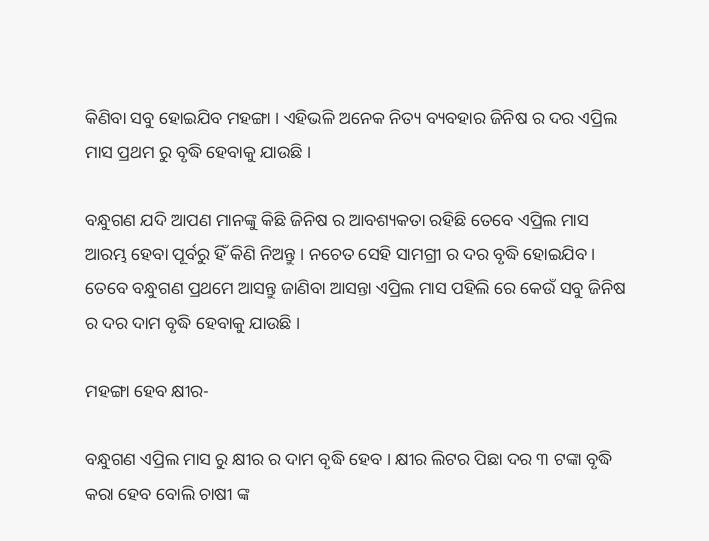କିଣିବା ସବୁ ହୋଇଯିବ ମହଙ୍ଗା । ଏହିଭଳି ଅନେକ ନିତ୍ୟ ବ୍ୟବହାର ଜିନିଷ ର ଦର ଏପ୍ରିଲ ମାସ ପ୍ରଥମ ରୁ ବୃଦ୍ଧି ହେବାକୁ ଯାଉଛି ।

ବନ୍ଧୁଗଣ ଯଦି ଆପଣ ମାନଙ୍କୁ କିଛି ଜିନିଷ ର ଆବଶ୍ୟକତା ରହିଛି ତେବେ ଏପ୍ରିଲ ମାସ ଆରମ୍ଭ ହେବା ପୂର୍ବରୁ ହିଁ କିଣି ନିଅନ୍ତୁ । ନଚେତ ସେହି ସାମଗ୍ରୀ ର ଦର ବୃଦ୍ଧି ହୋଇଯିବ । ତେବେ ବନ୍ଧୁଗଣ ପ୍ରଥମେ ଆସନ୍ତୁ ଜାଣିବା ଆସନ୍ତା ଏପ୍ରିଲ ମାସ ପହିଲି ରେ କେଉଁ ସବୁ ଜିନିଷ ର ଦର ଦାମ ବୃଦ୍ଧି ହେବାକୁ ଯାଉଛି ।

ମହଙ୍ଗା ହେବ କ୍ଷୀର-

ବନ୍ଧୁଗଣ ଏପ୍ରିଲ ମାସ ରୁ କ୍ଷୀର ର ଦାମ ବୃଦ୍ଧି ହେବ । କ୍ଷୀର ଲିଟର ପିଛା ଦର ୩ ଟଙ୍କା ବୃଦ୍ଧି କରା ହେବ ବୋଲି ଚାଷୀ ଙ୍କ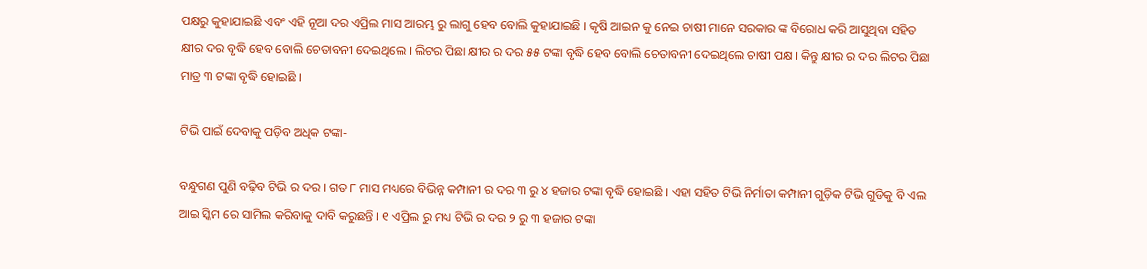ପକ୍ଷରୁ କୁହାଯାଇଛି ଏବଂ ଏହି ନୂଆ ଦର ଏପ୍ରିଲ ମାସ ଆରମ୍ଭ ରୁ ଲାଗୁ ହେବ ବୋଲି କୁହାଯାଇଛି । କୃଷି ଆଇନ କୁ ନେଇ ଚାଷୀ ମାନେ ସରକାର ଙ୍କ ବିରୋଧ କରି ଆସୁଥିବା ସହିତ କ୍ଷୀର ଦର ବୃଦ୍ଧି ହେବ ବୋଲି ଚେତାବନୀ ଦେଇଥିଲେ । ଲିଟର ପିଛା କ୍ଷୀର ର ଦର ୫୫ ଟଙ୍କା ବୃଦ୍ଧି ହେବ ବୋଲି ଚେତାବନୀ ଦେଇଥିଲେ ଚାଷୀ ପକ୍ଷ । କିନ୍ତୁ କ୍ଷୀର ର ଦର ଲିଟର ପିଛା ମାତ୍ର ୩ ଟଙ୍କା ବୃଦ୍ଧି ହୋଇଛି ।

ଟିଭି ପାଇଁ ଦେବାକୁ ପଡ଼ିବ ଅଧିକ ଟଙ୍କା-

ବନ୍ଧୁଗଣ ପୁଣି ବଢ଼ିବ ଟିଭି ର ଦର । ଗତ ୮ ମାସ ମଧ୍ୟରେ ବିଭିନ୍ନ କମ୍ପାନୀ ର ଦର ୩ ରୁ ୪ ହଜାର ଟଙ୍କା ବୃଦ୍ଧି ହୋଇଛି । ଏହା ସହିତ ଟିଭି ନିର୍ମାତା କମ୍ପାନୀ ଗୁଡ଼ିକ ଟିଭି ଗୁଡିକୁ ବି ଏଲ ଆଇ ସ୍କିମ ରେ ସାମିଲ କରିବାକୁ ଦାବି କରୁଛନ୍ତି । ୧ ଏପ୍ରିଲ ରୁ ମଧ୍ୟ ଟିଭି ର ଦର ୨ ରୁ ୩ ହଜାର ଟଙ୍କା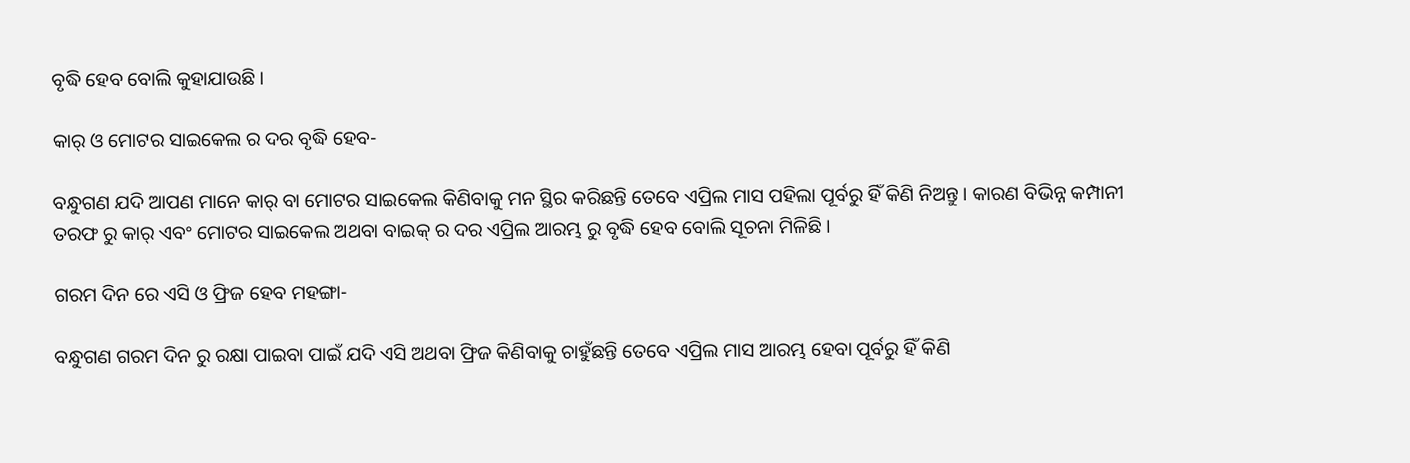ବୃଦ୍ଧି ହେବ ବୋଲି କୁହାଯାଉଛି ।

କାର୍ ଓ ମୋଟର ସାଇକେଲ ର ଦର ବୃଦ୍ଧି ହେବ-

ବନ୍ଧୁଗଣ ଯଦି ଆପଣ ମାନେ କାର୍ ବା ମୋଟର ସାଇକେଲ କିଣିବାକୁ ମନ ସ୍ଥିର କରିଛନ୍ତି ତେବେ ଏପ୍ରିଲ ମାସ ପହିଲା ପୂର୍ବରୁ ହିଁ କିଣି ନିଅନ୍ତୁ । କାରଣ ବିଭିନ୍ନ କମ୍ପାନୀ ତରଫ ରୁ କାର୍ ଏବଂ ମୋଟର ସାଇକେଲ ଅଥବା ବାଇକ୍ ର ଦର ଏପ୍ରିଲ ଆରମ୍ଭ ରୁ ବୃଦ୍ଧି ହେବ ବୋଲି ସୂଚନା ମିଳିଛି ।

ଗରମ ଦିନ ରେ ଏସି ଓ ଫ୍ରିଜ ହେବ ମହଙ୍ଗା-

ବନ୍ଧୁଗଣ ଗରମ ଦିନ ରୁ ରକ୍ଷା ପାଇବା ପାଇଁ ଯଦି ଏସି ଅଥବା ଫ୍ରିଜ କିଣିବାକୁ ଚାହୁଁଛନ୍ତି ତେବେ ଏପ୍ରିଲ ମାସ ଆରମ୍ଭ ହେବା ପୂର୍ବରୁ ହିଁ କିଣି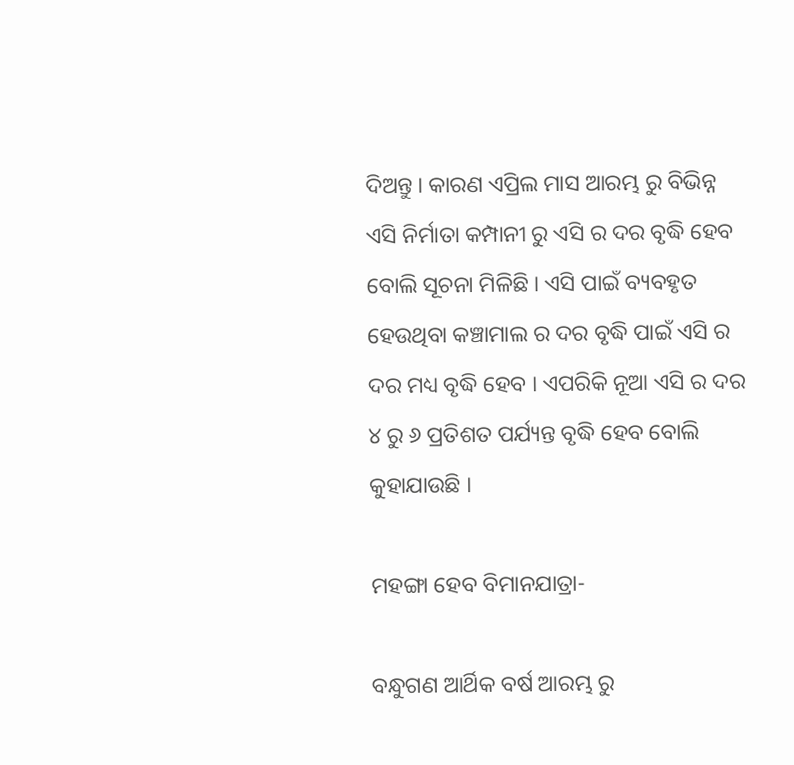ଦିଅନ୍ତୁ । କାରଣ ଏପ୍ରିଲ ମାସ ଆରମ୍ଭ ରୁ ବିଭିନ୍ନ ଏସି ନିର୍ମାତା କମ୍ପାନୀ ରୁ ଏସି ର ଦର ବୃଦ୍ଧି ହେବ ବୋଲି ସୂଚନା ମିଳିଛି । ଏସି ପାଇଁ ବ୍ୟବହୃତ ହେଉଥିବା କଞ୍ଚାମାଲ ର ଦର ବୃଦ୍ଧି ପାଇଁ ଏସି ର ଦର ମଧ୍ୟ ବୃଦ୍ଧି ହେବ । ଏପରିକି ନୂଆ ଏସି ର ଦର ୪ ରୁ ୬ ପ୍ରତିଶତ ପର୍ଯ୍ୟନ୍ତ ବୃଦ୍ଧି ହେବ ବୋଲି କୁହାଯାଉଛି ।

ମହଙ୍ଗା ହେବ ବିମାନଯାତ୍ରା-

ବନ୍ଧୁଗଣ ଆର୍ଥିକ ବର୍ଷ ଆରମ୍ଭ ରୁ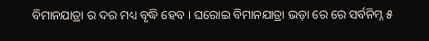ବିମାନଯାତ୍ରା ର ଦର ମଧ୍ୟ ବୃଦ୍ଧି ହେବ । ଘରୋଇ ବିମାନଯାତ୍ରା ଭଡ଼ା ରେ ରେ ସର୍ବନିମ୍ନ ୫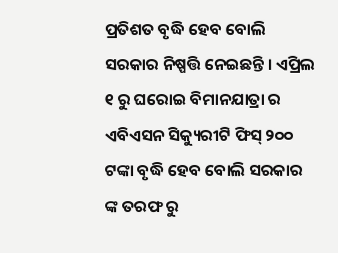ପ୍ରତିଶତ ବୃଦ୍ଧି ହେବ ବୋଲି ସରକାର ନିଷ୍ପତ୍ତି ନେଇଛନ୍ତି । ଏପ୍ରିଲ ୧ ରୁ ଘରୋଇ ବିମାନଯାତ୍ରା ର ଏବିଏସନ ସିକ୍ୟୁରୀଟି ଫିସ୍ ୨୦୦ ଟଙ୍କା ବୃଦ୍ଧି ହେବ ବୋଲି ସରକାର ଙ୍କ ତରଫ ରୁ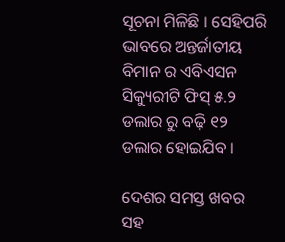ସୂଚନା ମିଳିଛି । ସେହିପରି ଭାବରେ ଅନ୍ତର୍ଜାତୀୟ ବିମାନ ର ଏବିଏସନ ସିକ୍ୟୁରୀଟି ଫିସ୍ ୫.୨ ଡଲାର ରୁ ବଢ଼ି ୧୨ ଡଲାର ହୋଇଯିବ ।

ଦେଶର ସମସ୍ତ ଖବର ସହ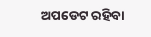ଅପଡେଟ ରହିବା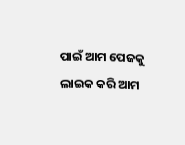ପାଇଁ ଆମ ପେଜକୁ ଲାଇକ କରି ଆମ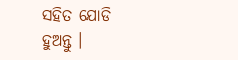ସହିତ ଯୋଡି ହୁଅନ୍ତୁ ।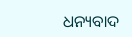ଧନ୍ୟବାଦ